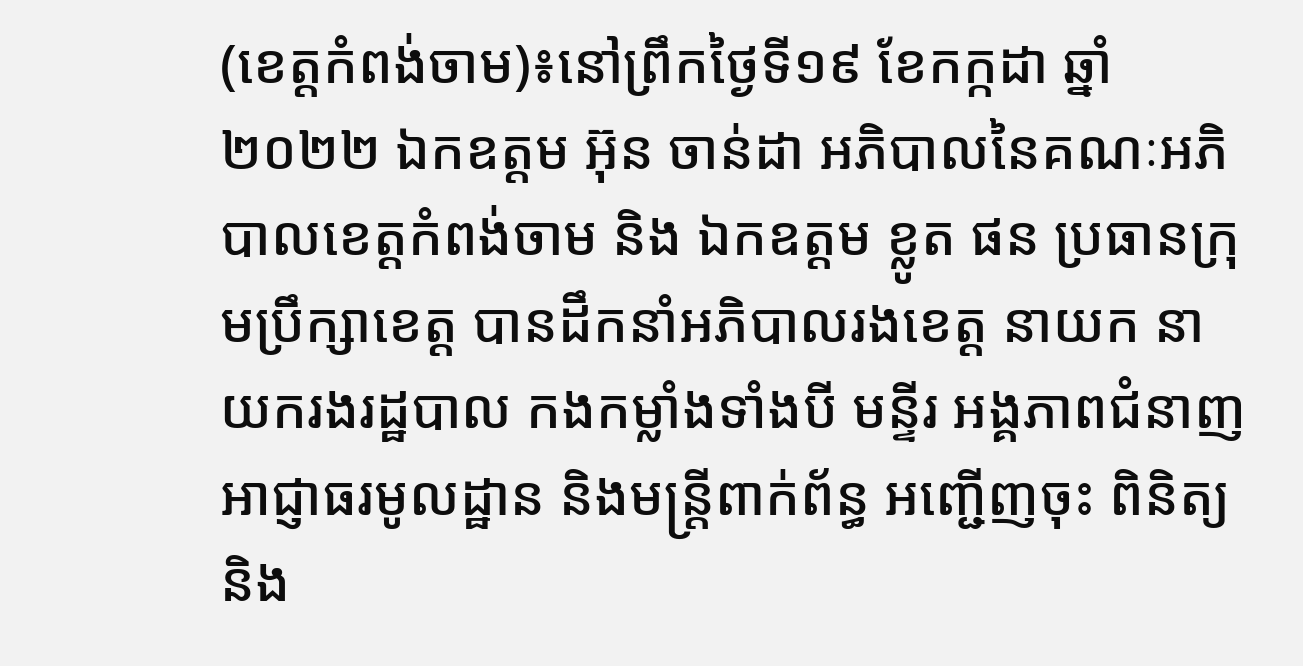(ខេត្តកំពង់ចាម)៖នៅព្រឹកថ្ងៃទី១៩ ខែកក្កដា ឆ្នាំ២០២២ ឯកឧត្តម អ៊ុន ចាន់ដា អភិបាលនៃគណៈអភិបាលខេត្តកំពង់ចាម និង ឯកឧត្តម ខ្លូត ផន ប្រធានក្រុមប្រឹក្សាខេត្ត បានដឹកនាំអភិបាលរងខេត្ត នាយក នាយករងរដ្ឋបាល កងកម្លាំងទាំងបី មន្ទីរ អង្គភាពជំនាញ អាជ្ញាធរមូលដ្ឋាន និងមន្ត្រីពាក់ព័ន្ធ អញ្ជើញចុះ ពិនិត្យ និង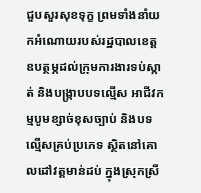ជួបសួរសុខទុក្ខ ព្រមទាំងនាំយកអំណោយរបស់រដ្ឋបាលខេត្ត ឧបត្ថម្ភដល់ក្រុមការងារទប់ស្កាត់ និងបង្ក្រាបបទល្មើស អាជីវកម្មបូមខ្សាច់ខុសច្បាប់ និងបទល្មើសគ្រប់ប្រភេទ ស្ថិតនៅគោលដៅវត្តមាន់ដប់ ក្នុងស្រុកស្រី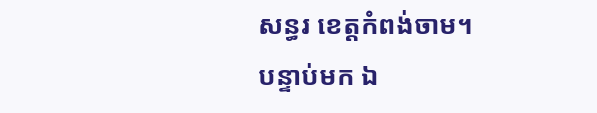សន្ធរ ខេត្តកំពង់ចាម។
បន្ទាប់មក ឯ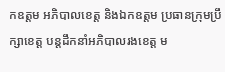កឧត្តម អភិបាលខេត្ត និងឯកឧត្តម ប្រធានក្រុមប្រឹក្សាខេត្ត បន្តដឹកនាំអភិបាលរងខេត្ត ម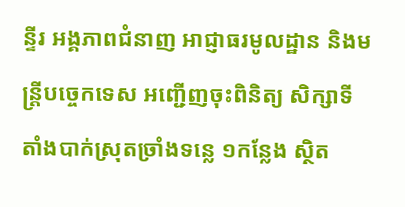ន្ទីរ អង្គភាពជំនាញ អាជ្ញាធរមូលដ្ឋាន និងមន្ត្រីបច្ចេកទេស អញ្ជើញចុះពិនិត្យ សិក្សាទីតាំងបាក់ស្រុតច្រាំងទន្លេ ១កន្លែង ស្ថិត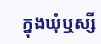ក្នុងឃុំឬស្សី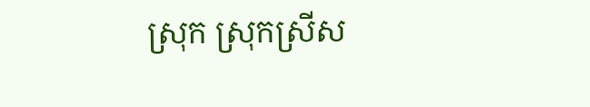ស្រុក ស្រុកស្រីស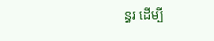ន្ធរ ដើម្បី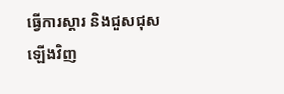ធ្វើការស្តារ និងជួសជុសឡើងវិញ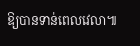ឱ្យបានទាន់ពេលវេលា៕